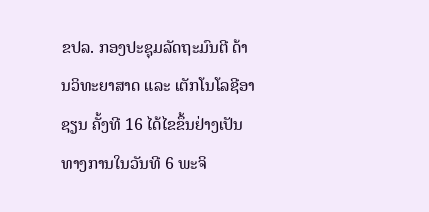ຂປລ. ກອງປະຊຸມລັດຖະມົນຕີ ດ້ານວິທະຍາສາດ ແລະ ເຕັກໂນໂລຊີອາຊຽນ ຄັ້ງທີ 16 ໄດ້ໄຂຂຶ້ນຢ່າງເປັນທາງການໃນວັນທີ 6 ພະຈິ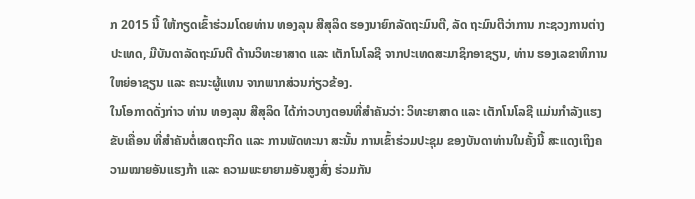ກ 2015 ນີ້ ໃຫ້ກຽດເຂົ້າຮ່ວມໂດຍທ່ານ ທອງລຸນ ສີສຸລິດ ຮອງນາຍົກລັດຖະມົນຕີ, ລັດ ຖະມົນຕີວ່າການ ກະຊວງການຕ່າງປະເທດ, ມີບັນດາລັດຖະມົນຕີ ດ້ານວິທະຍາສາດ ແລະ ເຕັກໂນໂລຊີ ຈາກປະເທດສະມາຊິກອາຊຽນ, ທ່ານ ຮອງເລຂາທິການໃຫຍ່ອາຊຽນ ແລະ ຄະນະຜູ້ແທນ ຈາກພາກສ່ວນກ່ຽວຂ້ອງ.
ໃນໂອກາດດັ່ງກ່າວ ທ່ານ ທອງລຸນ ສີສຸລິດ ໄດ້ກ່າວບາງຕອນທີ່ສໍາຄັນວ່າ: ວິທະຍາສາດ ແລະ ເຕັກໂນໂລຊີ ແມ່ນກໍາລັງແຮງຂັບເຄື່ອນ ທີ່ສໍາຄັນຕໍ່ເສດຖະກິດ ແລະ ການພັດທະນາ ສະນັ້ນ ການເຂົ້າຮ່ວມປະຊຸມ ຂອງບັນດາທ່ານໃນຄັ້ງນີ້ ສະແດງເຖິງຄວາມໝາຍອັນແຮງກ້າ ແລະ ຄວາມພະຍາຍາມອັນສູງສົ່ງ ຮ່ວມກັນ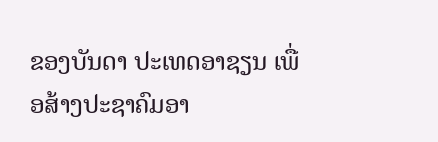ຂອງບັນດາ ປະເທດອາຊຽນ ເພື່ອສ້າງປະຊາຄົມອາ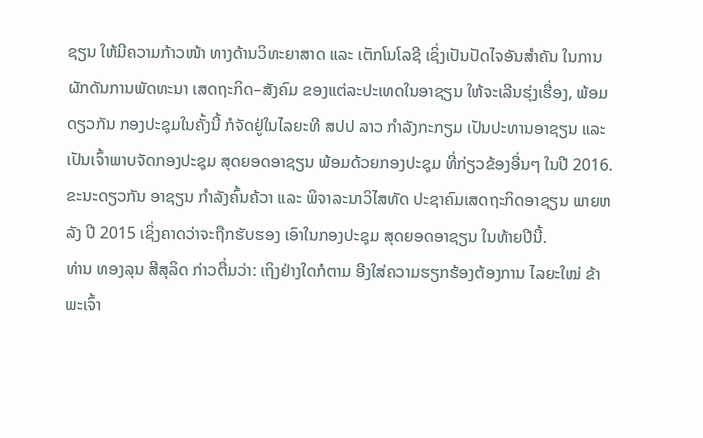ຊຽນ ໃຫ້ມີຄວາມກ້າວໜ້າ ທາງດ້ານວິທະຍາສາດ ແລະ ເຕັກໂນໂລຊີ ເຊິ່ງເປັນປັດໄຈອັນສໍາຄັນ ໃນການຜັກດັນການພັດທະນາ ເສດຖະກິດ–ສັງຄົມ ຂອງແຕ່ລະປະເທດໃນອາຊຽນ ໃຫ້ຈະເລີນຮຸ່ງເຮື່ອງ, ພ້ອມດຽວກັນ ກອງປະຊຸມໃນຄັ້ງນີ້ ກໍຈັດຢູ່ໃນໄລຍະທີ ສປປ ລາວ ກໍາລັງກະກຽມ ເປັນປະທານອາຊຽນ ແລະ ເປັນເຈົ້າພາບຈັດກອງປະຊຸມ ສຸດຍອດອາຊຽນ ພ້ອມດ້ວຍກອງປະຊຸມ ທີ່ກ່ຽວຂ້ອງອື່ນໆ ໃນປີ 2016. ຂະນະດຽວກັນ ອາຊຽນ ກໍາລັງຄົ້ນຄ້ວາ ແລະ ພິຈາລະນາວິໄສທັດ ປະຊາຄົມເສດຖະກິດອາຊຽນ ພາຍຫລັງ ປີ 2015 ເຊິ່ງຄາດວ່າຈະຖືກຮັບຮອງ ເອົາໃນກອງປະຊຸມ ສຸດຍອດອາຊຽນ ໃນທ້າຍປີນີ້.
ທ່ານ ທອງລຸນ ສີສຸລິດ ກ່າວຕື່ມວ່າ: ເຖິງຢ່າງໃດກໍຕາມ ອີງໃສ່ຄວາມຮຽກຮ້ອງຕ້ອງການ ໄລຍະໃໝ່ ຂ້າພະເຈົ້າ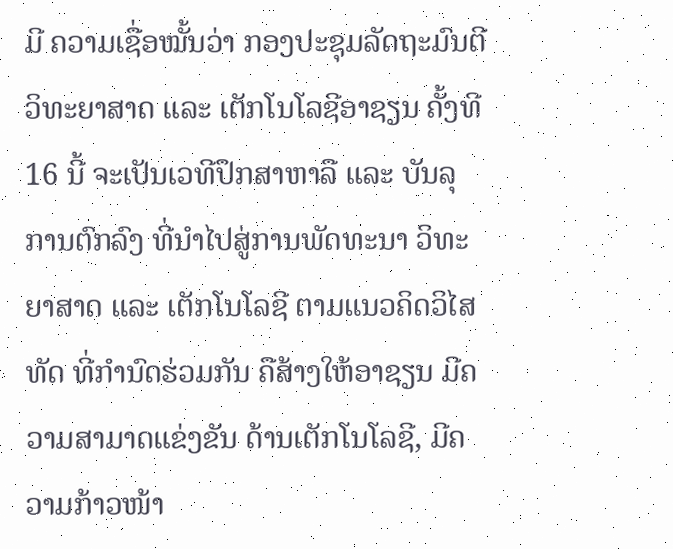ມີ ຄວາມເຊື່ອໝັ້ນວ່າ ກອງປະຊຸມລັດຖະມົນຕີ ວິທະຍາສາດ ແລະ ເຕັກໂນໂລຊີອາຊຽນ ຄັ້ງທີ 16 ນີ້ ຈະເປັນເວທີປຶກສາຫາລື ແລະ ບັນລຸການຕົກລົງ ທີ່ນໍາໄປສູ່ການພັດທະນາ ວິທະຍາສາດ ແລະ ເຕັກໂນໂລຊີ ຕາມແນວຄິດວິໄສທັດ ທີ່ກໍານົດຮ່ວມກັນ ຄືສ້າງໃຫ້ອາຊຽນ ມີຄວາມສາມາດແຂ່ງຂັນ ດ້ານເຕັກໂນໂລຊີ, ມີຄວາມກ້າວໜ້າ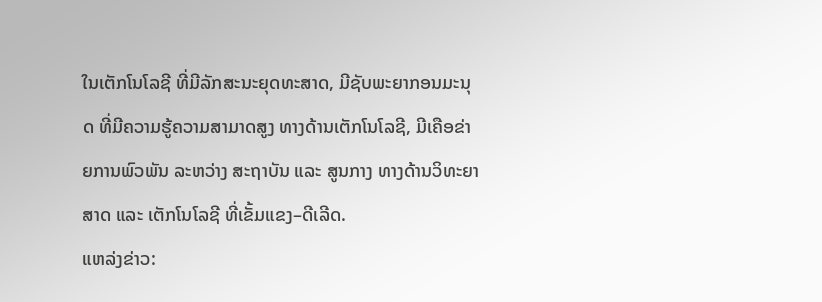ໃນເຕັກໂນໂລຊີ ທີ່ມີລັກສະນະຍຸດທະສາດ, ມີຊັບພະຍາກອນມະນຸດ ທີ່ມີຄວາມຮູ້ຄວາມສາມາດສູງ ທາງດ້ານເຕັກໂນໂລຊີ, ມີເຄືອຂ່າຍການພົວພັນ ລະຫວ່າງ ສະຖາບັນ ແລະ ສູນກາງ ທາງດ້ານວິທະຍາສາດ ແລະ ເຕັກໂນໂລຊີ ທີ່ເຂັ້ມແຂງ–ດີເລີດ.
ແຫລ່ງຂ່າວ: